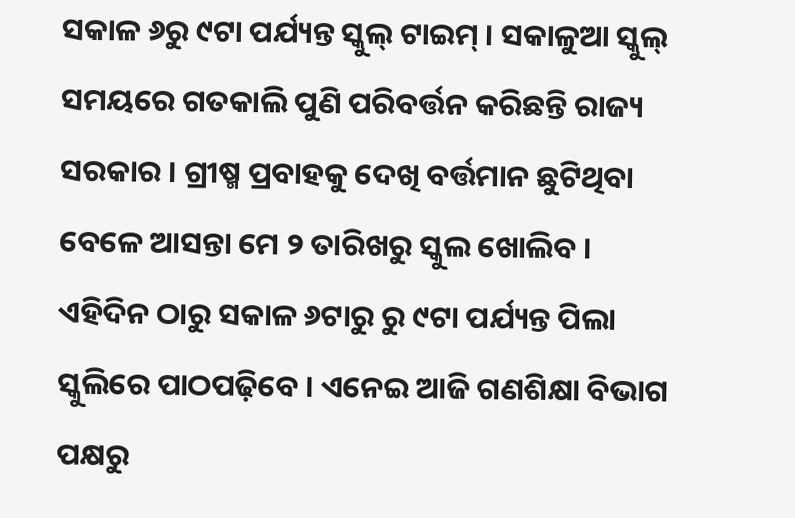ସକାଳ ୬ରୁ ୯ଟା ପର୍ଯ୍ୟନ୍ତ ସ୍କୁଲ୍ ଟାଇମ୍ । ସକାଳୁଆ ସ୍କୁଲ୍ ସମୟରେ ଗତକାଲି ପୁଣି ପରିବର୍ତ୍ତନ କରିଛନ୍ତି ରାଜ୍ୟ ସରକାର । ଗ୍ରୀଷ୍ମ ପ୍ରବାହକୁ ଦେଖି ବର୍ତ୍ତମାନ ଛୁଟିଥିବା ବେଳେ ଆସନ୍ତା ମେ ୨ ତାରିଖରୁ ସ୍କୁଲ ଖୋଲିବ । ଏହିଦିନ ଠାରୁ ସକାଳ ୬ଟାରୁ ରୁ ୯ଟା ପର୍ଯ୍ୟନ୍ତ ପିଲା ସ୍କୁଲିରେ ପାଠପଢ଼ିବେ । ଏନେଇ ଆଜି ଗଣଶିକ୍ଷା ବିଭାଗ ପକ୍ଷରୁ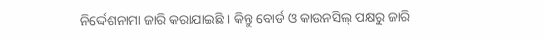ନିର୍ଦ୍ଦେଶନାମା ଜାରି କରାଯାଇଛି । କିନ୍ତୁ ବୋର୍ଡ ଓ କାଉନସିଲ୍ ପକ୍ଷରୁ ଜାରି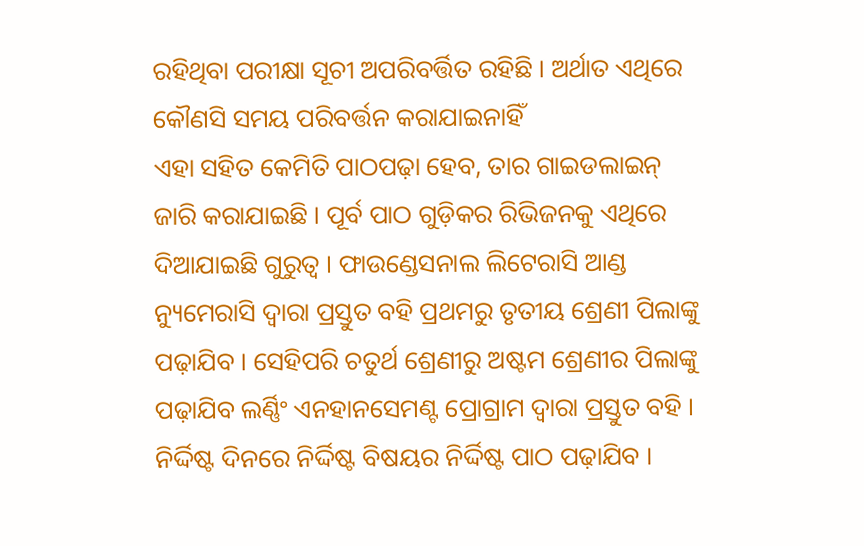ରହିଥିବା ପରୀକ୍ଷା ସୂଚୀ ଅପରିବର୍ତ୍ତିତ ରହିଛି । ଅର୍ଥାତ ଏଥିରେ କୌଣସି ସମୟ ପରିବର୍ତ୍ତନ କରାଯାଇନାହିଁ
ଏହା ସହିତ କେମିତି ପାଠପଢ଼ା ହେବ, ତାର ଗାଇଡଲାଇନ୍ ଜାରି କରାଯାଇଛି । ପୂର୍ବ ପାଠ ଗୁଡ଼ିକର ରିଭିଜନକୁ ଏଥିରେ ଦିଆଯାଇଛି ଗୁରୁତ୍ୱ । ଫାଉଣ୍ଡେସନାଲ ଲିଟେରାସି ଆଣ୍ଡ ନ୍ୟୁମେରାସି ଦ୍ୱାରା ପ୍ରସ୍ତୁତ ବହି ପ୍ରଥମରୁ ତୃତୀୟ ଶ୍ରେଣୀ ପିଲାଙ୍କୁ ପଢ଼ାଯିବ । ସେହିପରି ଚତୁର୍ଥ ଶ୍ରେଣୀରୁ ଅଷ୍ଟମ ଶ୍ରେଣୀର ପିଲାଙ୍କୁ ପଢ଼ାଯିବ ଲର୍ଣ୍ଣିଂ ଏନହାନସେମଣ୍ଟ ପ୍ରୋଗ୍ରାମ ଦ୍ୱାରା ପ୍ରସ୍ତୁତ ବହି । ନିର୍ଦ୍ଦିଷ୍ଟ ଦିନରେ ନିର୍ଦ୍ଦିଷ୍ଟ ବିଷୟର ନିର୍ଦ୍ଦିଷ୍ଟ ପାଠ ପଢ଼ାଯିବ ।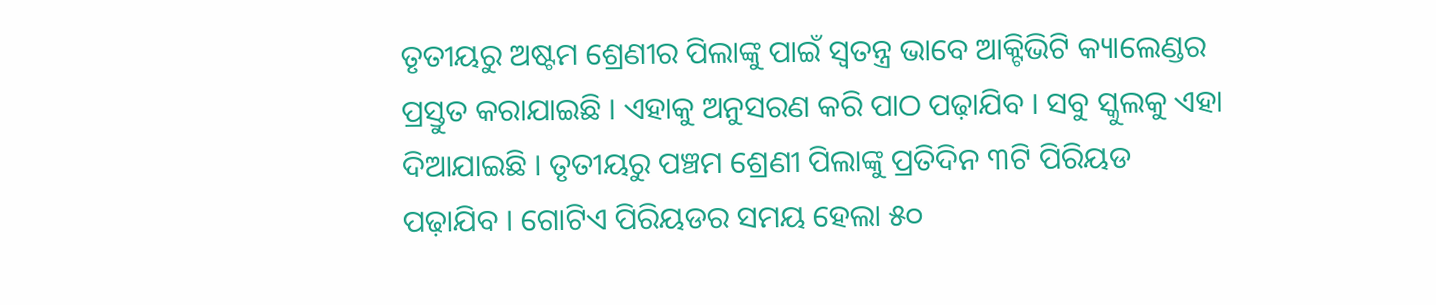ତୃତୀୟରୁ ଅଷ୍ଟମ ଶ୍ରେଣୀର ପିଲାଙ୍କୁ ପାଇଁ ସ୍ୱତନ୍ତ୍ର ଭାବେ ଆକ୍ଟିଭିଟି କ୍ୟାଲେଣ୍ଡର ପ୍ରସ୍ତୁତ କରାଯାଇଛି । ଏହାକୁ ଅନୁସରଣ କରି ପାଠ ପଢ଼ାଯିବ । ସବୁ ସ୍କୁଲକୁ ଏହା ଦିଆଯାଇଛି । ତୃତୀୟରୁ ପଞ୍ଚମ ଶ୍ରେଣୀ ପିଲାଙ୍କୁ ପ୍ରତିଦିନ ୩ଟି ପିରିୟଡ ପଢ଼ାଯିବ । ଗୋଟିଏ ପିରିୟଡର ସମୟ ହେଲା ୫୦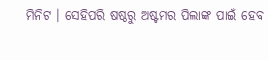ମିନିଟ । ସେହିପରି ଷଷ୍ଠରୁ ଅଷ୍ଟମର ପିଲାଙ୍କ ପାଇଁ ହେବ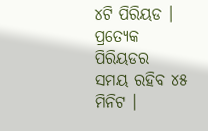୪ଟି ପିରିୟଡ । ପ୍ରତ୍ୟେକ ପିରିୟଡର ସମୟ ରହିବ ୪୫ ମିନିଟ ।